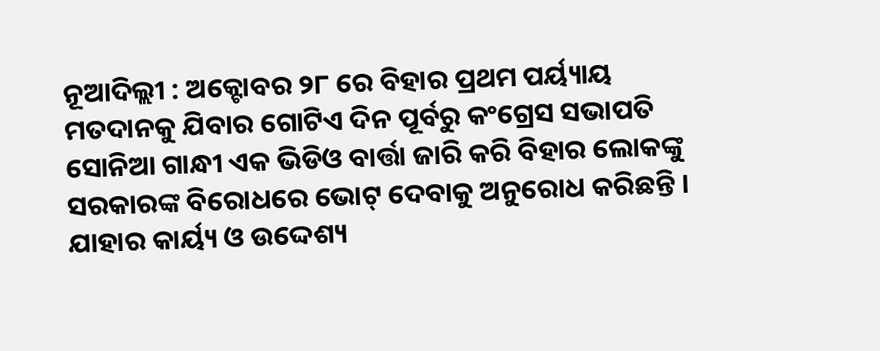ନୂଆଦିଲ୍ଲୀ : ଅକ୍ଟୋବର ୨୮ ରେ ବିହାର ପ୍ରଥମ ପର୍ୟ୍ୟାୟ ମତଦାନକୁ ଯିବାର ଗୋଟିଏ ଦିନ ପୂର୍ବରୁ କଂଗ୍ରେସ ସଭାପତି ସୋନିଆ ଗାନ୍ଧୀ ଏକ ଭିଡିଓ ବାର୍ତ୍ତା ଜାରି କରି ବିହାର ଲୋକଙ୍କୁ ସରକାରଙ୍କ ବିରୋଧରେ ଭୋଟ୍ ଦେବାକୁ ଅନୁରୋଧ କରିଛନ୍ତି । ଯାହାର କାର୍ୟ୍ୟ ଓ ଉଦ୍ଦେଶ୍ୟ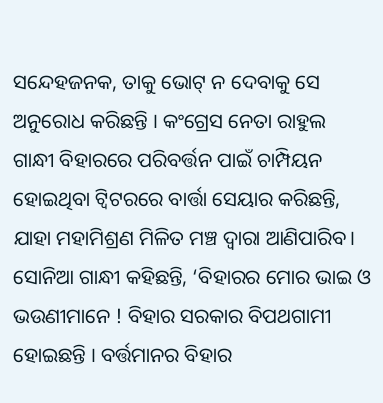ସନ୍ଦେହଜନକ, ତାକୁ ଭୋଟ୍ ନ ଦେବାକୁ ସେ ଅନୁରୋଧ କରିଛନ୍ତି । କଂଗ୍ରେସ ନେତା ରାହୁଲ ଗାନ୍ଧୀ ବିହାରରେ ପରିବର୍ତ୍ତନ ପାଇଁ ଚାମ୍ପିୟନ ହୋଇଥିବା ଟ୍ୱିଟରରେ ବାର୍ତ୍ତା ସେୟାର କରିଛନ୍ତି, ଯାହା ମହାମିଶ୍ରଣ ମିଳିତ ମଞ୍ଚ ଦ୍ୱାରା ଆଣିପାରିବ।
ସୋନିଆ ଗାନ୍ଧୀ କହିଛନ୍ତି, ‘ବିହାରର ମୋର ଭାଇ ଓ ଭଉଣୀମାନେ ! ବିହାର ସରକାର ବିପଥଗାମୀ ହୋଇଛନ୍ତି । ବର୍ତ୍ତମାନର ବିହାର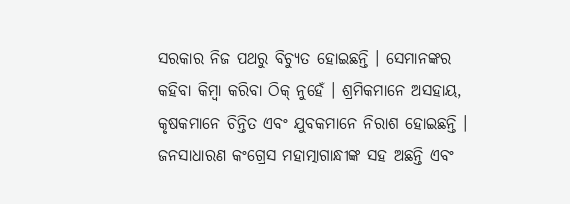ସରକାର ନିଜ ପଥରୁ ବିଚ୍ୟୁତ ହୋଇଛନ୍ତି । ସେମାନଙ୍କର କହିବା କିମ୍ବା କରିବା ଠିକ୍ ନୁହେଁ । ଶ୍ରମିକମାନେ ଅସହାୟ, କୃଷକମାନେ ଚିନ୍ତିତ ଏବଂ ଯୁବକମାନେ ନିରାଶ ହୋଇଛନ୍ତି । ଜନସାଧାରଣ କଂଗ୍ରେସ ମହାତ୍ମାଗାନ୍ଧୀଙ୍କ ସହ ଅଛନ୍ତି ଏବଂ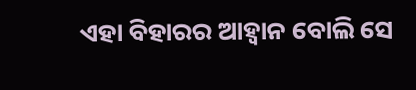ଏହା ବିହାରର ଆହ୍ୱାନ ବୋଲି ସେ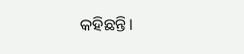କହିଛନ୍ତି।